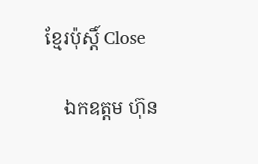ខ្មែរប៉ុស្ដិ៍ Close

    ឯកឧត្តម ហ៊ុន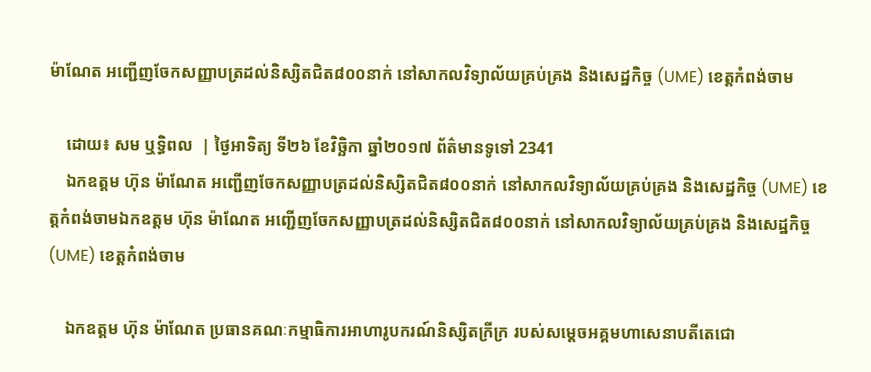ម៉ាណែត អញ្ជើញចែកសញ្ញាបត្រដល់និស្សិតជិត៨០០នាក់ នៅសាកលវិទ្យាល័យគ្រប់គ្រង និងសេដ្ឋកិច្ច (UME) ខេត្តកំពង់ចាម

    ដោយ៖ សម ឬទ្ធិពល  | ថ្ងៃអាទិត្យ ទី២៦ ខែវិច្ឆិកា ឆ្នាំ២០១៧ ព័ត៌មានទូទៅ 2341
    ឯកឧត្តម ហ៊ុន ម៉ាណែត អញ្ជើញចែកសញ្ញាបត្រដល់និស្សិតជិត៨០០នាក់ នៅសាកលវិទ្យាល័យគ្រប់គ្រង និងសេដ្ឋកិច្ច (UME) ខេត្តកំពង់ចាមឯកឧត្តម ហ៊ុន ម៉ាណែត អញ្ជើញចែកសញ្ញាបត្រដល់និស្សិតជិត៨០០នាក់ នៅសាកលវិទ្យាល័យគ្រប់គ្រង និងសេដ្ឋកិច្ច (UME) ខេត្តកំពង់ចាម

    ឯកឧត្តម ហ៊ុន ម៉ាណែត ប្រធានគណៈកម្មាធិការអាហារូបករណ៍និស្សិតក្រីក្រ របស់សម្តេចអគ្គមហាសេនាបតីតេជោ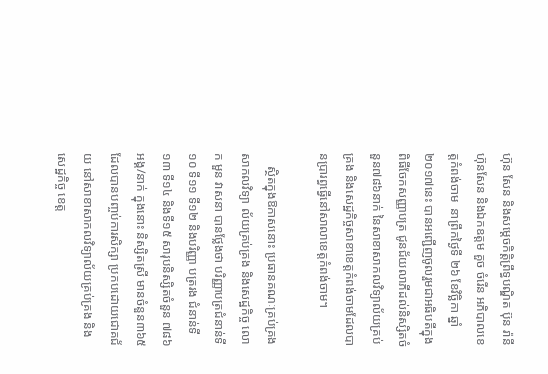ហ៊ុន សែន និងសម្តេចកិត្តិព្រឹទ្ធបណ្ឌិត ប៊ុន រ៉ានី ហ៊ុនសែន និងឯកឧត្តម គួច ចំរើន អភិបាលខេត្តកំពង់ចាម  នាព្រឹកថ្ងៃទី ២៦ ខែវិច្ឆិកា ឆ្នាំ២០១៧នេះ បានអញ្ជើញចូលរួមជាអធិបតីក្នុងពិធីចែកសញ្ញាបត្រ ជូនជ័យលាភីដល់និស្សិតចំនួន៧៨៦នាក់ នៃសាខាសាកលវិទ្យាល័យគ្រប់គ្រង និងសេដ្ឋកិច្ចសាខាខេត្តកំពង់ចាមដែលបានប្រារព្ធធ្វើនៅសាលាខេត្តកំពង់ចាម។

    ស្ថិតក្នុងឱកាសនោះ ប្រធានគណៈគ្រប់គ្រងសាកលវិទ្យា ល័យគ្រប់គ្រង និងសេដ្ឋកិច្ច លោក មួន វាសនា បានថ្លែងថា បរិញ្ញាបត្រជំនាន់ទី១០ ទី១១ ទី១២ និងបរិញ្ញា បត្ររង ជំនាន់ទី១៣ ទី១៤ និងទី១៥ សារុបនិស្សិតចំនួន ៧៨៦ អង្គ/នាក់ ក្នុងនោះ និស្សិតស្រី មានចំនួន៣៦៥ ដែលបានបញ្ចប់ការសិក្សា ប្រកបដោយជោគជ័យ នៅសាខាសាកលវិទ្យាល័យគ្រប់គ្រង និងសេដ្ឋកិច្ច ខេត្ត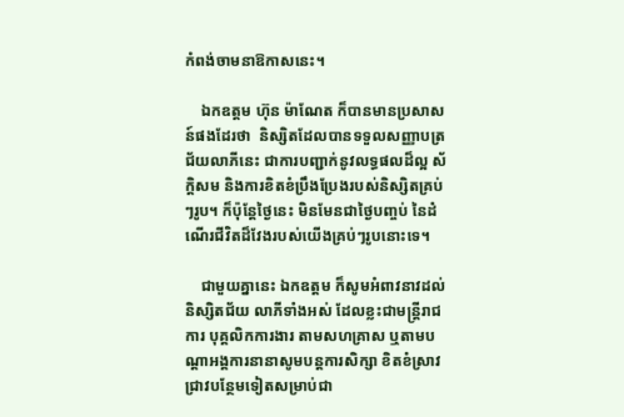កំពង់ចាមនាឱកាសនេះ។

    ឯកឧត្តម ហ៊ុន ម៉ាណែត ក៏បានមានប្រសាសន៍ផងដែរថា  និស្សិតដែលបានទទួលសញ្ញាបត្រជ័យលាភីនេះ ជាការបញ្ជាក់នូវលទ្ធផលដ៏ល្អ ស័ក្តិសម និងការខិតខំប្រឹងប្រែងរបស់និស្សិតគ្រប់ៗរូប។ ក៏ប៉ុន្តែថ្ងៃនេះ មិនមែនជាថ្ងៃបញ្ចប់ នៃដំណើរជីវិតដ៏វែងរបស់យើងគ្រប់ៗរូបនោះទេ។

    ជាមួយគ្នានេះ ឯកឧត្តម ក៏សូមអំពាវនាវដល់និស្សិតជ័យ លាភីទាំងអស់ ដែលខ្លះជាមន្ត្រីរាជការ បុគ្គលិកការងារ តាមសហគ្រាស ឬតាមបណ្តាអង្គការនានាសូមបន្តការសិក្សា ខិតខំស្រាវជ្រាវបន្ថែមទៀតសម្រាប់ជា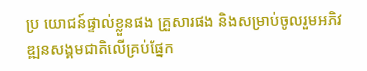ប្រ យោជន៍ផ្ទាល់ខ្លួនផង គ្រួសារផង និងសម្រាប់ចូលរួមអភិវឌ្ឍនសង្គមជាតិលើគ្រប់ផ្នែក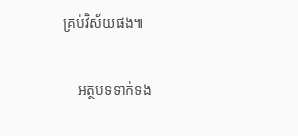គ្រប់វិស័យផង៕

    អត្ថបទទាក់ទង